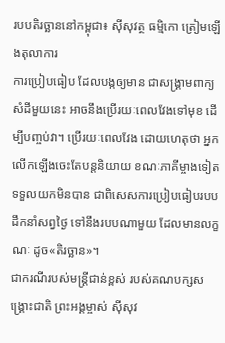របបតិរច្ឆាននៅកម្ពុជា៖ ស៊ីសុវត្ថ ធម្មិកោ ត្រៀមឡើងតុលាការ
ការប្រៀបធៀប ដែលបង្កឲ្យមាន ជាសង្គ្រាមពាក្យសំដីមួយនេះ អាចនឹងប្រើរយៈពេលវែងទៅមុខ ដើម្បីបញ្ចប់វា។ ប្រើរយៈពេលវែង ដោយហេតុថា អ្នកលើកឡើងចេះតែបន្តនិយាយ ខណៈភាគីម្ចាងទៀត ទទួលយកមិនបាន ជាពិសេសការប្រៀបធៀបរបបដឹកនាំសព្វថ្ងៃ ទៅនឹងរបបណាមួយ ដែលមានលក្ខណៈ ដូច«តិរច្ឆាន»។
ជាករណីរបស់មន្ត្រីជាន់ខ្ពស់ របស់គណបក្សសង្គ្រោះជាតិ ព្រះអង្គម្ចាស់ ស៊ីសុវ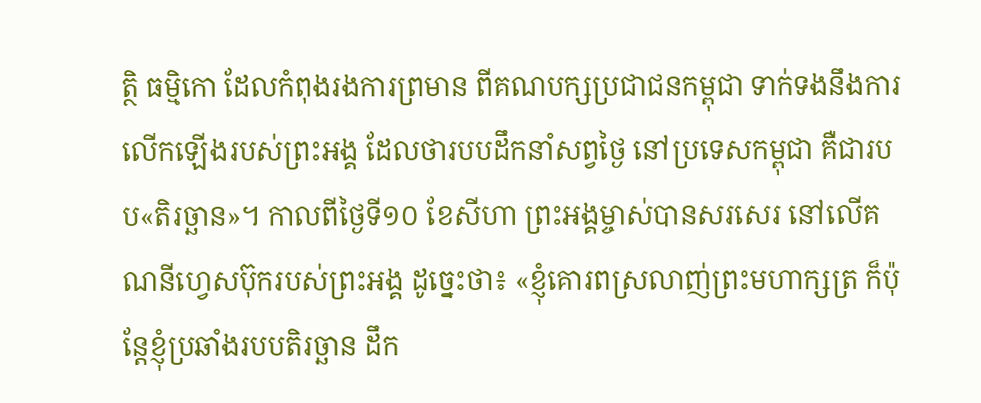ត្ថិ ធម្មិកោ ដែលកំពុងរងការព្រមាន ពីគណបក្សប្រជាជនកម្ពុជា ទាក់ទងនឹងការលើកឡើងរបស់ព្រះអង្គ ដែលថារបបដឹកនាំសព្វថ្ងៃ នៅប្រទេសកម្ពុជា គឺជារបប«តិរច្ឆាន»។ កាលពីថ្ងៃទី១០ ខែសីហា ព្រះអង្គម្ចាស់បានសរសេរ នៅលើគណនីហ្វេសប៊ុករបស់ព្រះអង្គ ដូច្នេះថា៖ «ខ្ញុំគោរពស្រលាញ់ព្រះមហាក្សត្រ ក៏ប៉ុន្តែខ្ញុំប្រឆាំងរបបតិរច្ឆាន ដឹក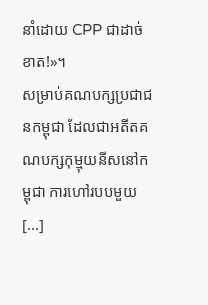នាំដោយ CPP ជាដាច់ខាត!»។
សម្រាប់គណបក្សប្រជាជនកម្ពុជា ដែលជាអតីតគណបក្សកុម្មុយនីសនៅកម្ពុជា ការហៅរបបមួយ [...]